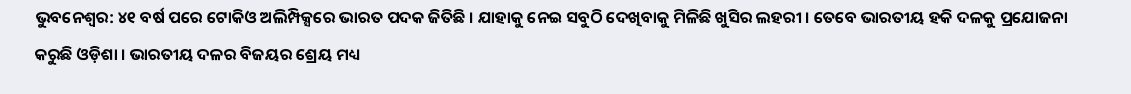ଭୁବନେଶ୍ୱର: ୪୧ ବର୍ଷ ପରେ ଟୋକିଓ ଅଲିମ୍ପିକ୍ସରେ ଭାରତ ପଦକ ଜିତିଛି । ଯାହାକୁ ନେଇ ସବୁଠି ଦେଖିବାକୁ ମିଳିଛି ଖୁସିର ଲହରୀ । ତେବେ ଭାରତୀୟ ହକି ଦଳକୁ ପ୍ରଯୋଜନା କରୁଛି ଓଡ଼ିଶା । ଭାରତୀୟ ଦଳର ବିଜୟର ଶ୍ରେୟ ମଧ୍ୟ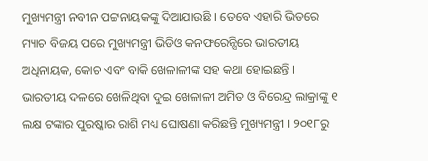ମୁଖ୍ୟମନ୍ତ୍ରୀ ନବୀନ ପଟ୍ଟନାୟକଙ୍କୁ ଦିଆଯାଉଛି । ତେବେ ଏହାରି ଭିତରେ ମ୍ୟାଚ ବିଜୟ ପରେ ମୁଖ୍ୟମନ୍ତ୍ରୀ ଭିଡିଓ କନଫରେନ୍ସିରେ ଭାରତୀୟ ଅଧିନାୟକ, କୋଚ ଏବଂ ବାକି ଖେଳାଳୀଙ୍କ ସହ କଥା ହୋଇଛନ୍ତି । ଭାରତୀୟ ଦଳରେ ଖେଳିଥିବା ଦୁଇ ଖେଳାଳୀ ଅମିତ ଓ ବିରେନ୍ଦ୍ର ଲାକ୍ରାଙ୍କୁ ୧ ଲକ୍ଷ ଟଙ୍କାର ପୁରଷ୍କାର ରାଶି ମଧ୍ୟ ଘୋଷଣା କରିଛନ୍ତି ମୁଖ୍ୟମନ୍ତ୍ରୀ । ୨୦୧୮ରୁ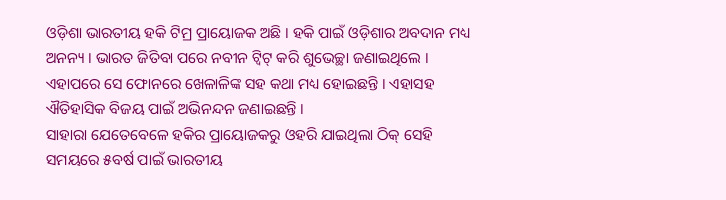ଓଡ଼ିଶା ଭାରତୀୟ ହକି ଟିମ୍ର ପ୍ରାୟୋଜକ ଅଛି । ହକି ପାଇଁ ଓଡ଼ିଶାର ଅବଦାନ ମଧ୍ୟ ଅନନ୍ୟ । ଭାରତ ଜିତିବା ପରେ ନବୀନ ଟ୍ୱିଟ୍ କରି ଶୁଭେଚ୍ଛା ଜଣାଇଥିଲେ । ଏହାପରେ ସେ ଫୋନରେ ଖେଳାଳିଙ୍କ ସହ କଥା ମଧ୍ୟ ହୋଇଛନ୍ତି । ଏହାସହ ଐତିହାସିକ ବିଜୟ ପାଇଁ ଅଭିନନ୍ଦନ ଜଣାଇଛନ୍ତି ।
ସାହାରା ଯେତେବେଳେ ହକିର ପ୍ରାୟୋଜକରୁ ଓହରି ଯାଇଥିଲା ଠିକ୍ ସେହି ସମୟରେ ୫ବର୍ଷ ପାଇଁ ଭାରତୀୟ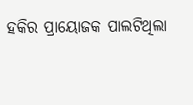ହକିର ପ୍ରାୟୋଜକ ପାଲଟିଥିଲା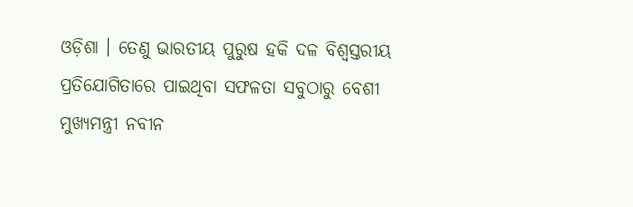ଓଡ଼ିଶା । ତେଣୁ ଭାରତୀୟ ପୁରୁଷ ହକି ଦଳ ବିଶ୍ୱସ୍ତରୀୟ ପ୍ରତିଯୋଗିତାରେ ପାଇଥିବା ସଫଳତା ସବୁଠାରୁ ବେଶୀ ମୁଖ୍ୟମନ୍ତ୍ରୀ ନବୀନ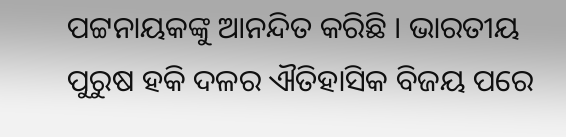ପଟ୍ଟନାୟକଙ୍କୁ ଆନନ୍ଦିତ କରିଛି । ଭାରତୀୟ ପୁରୁଷ ହକି ଦଳର ଐତିହାସିକ ବିଜୟ ପରେ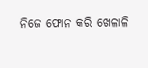ନିଜେ ଫୋନ କରି ଖେଳାଳି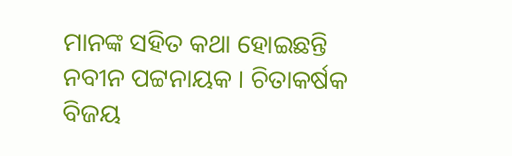ମାନଙ୍କ ସହିତ କଥା ହୋଇଛନ୍ତି ନବୀନ ପଟ୍ଟନାୟକ । ଚିତାକର୍ଷକ ବିଜୟ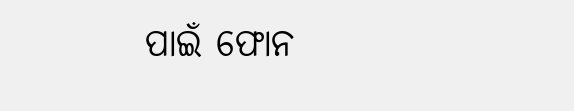ପାଇଁ ଫୋନ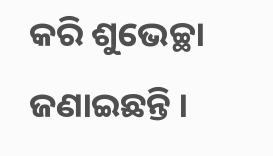କରି ଶୁଭେଚ୍ଛା ଜଣାଇଛନ୍ତି ।